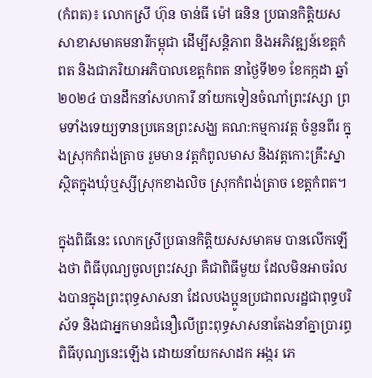(កំពត)៖ លោកស្រី ហ៊ុន ចាន់ធី ម៉ៅ ធនិន ប្រធានកិត្តិយស សាខាសមាគមនារីកម្ពុជា ដើម្បីសន្តិភាព និងអភិវឌ្ឍន៍ខេត្តកំពត និងជាភរិយាអភិបាលខេត្តកំពត នាថ្ងៃទី២១ ខែកក្កដា ឆ្នាំ២០២៤ បានដឹកនាំសហការី នាំយកទៀនចំណាំព្រះវស្សា ព្រមទាំងទេយ្យទានប្រគេនព្រះសង្ឃ គណ:កម្មការវត្ត ចំនួនពីរ ក្នុងស្រុកកំពង់ត្រាច រួមមាន វត្តកំពូលមាស និងវត្តកោះគ្រឹះស្នា ស្ថិតក្នុងឃុំឬស្សីស្រុកខាងលិច ស្រុកកំពង់ត្រាច ខេត្តកំពត។

ក្នុងពិធីនេះ លោកស្រីប្រធានកិត្តិយសសមាគម បានលើកឡើងថា ពិធីបុណ្យចូលព្រះវស្សា គឺជាពិធីមួយ ដែលមិនអាចរំលងបានក្នុងព្រះពុទ្ធសាសនា ដែលបងប្អូនប្រជាពលរដ្ឋជាពុទ្ធបរិស័ទ និងជាអ្នកមានជំនឿលើព្រះពុទ្ធសាសនាតែងនាំគ្នាប្រារព្ធពិធីបុណ្យនេះឡើង ដោយនាំយកសាដក អង្ករ ភេ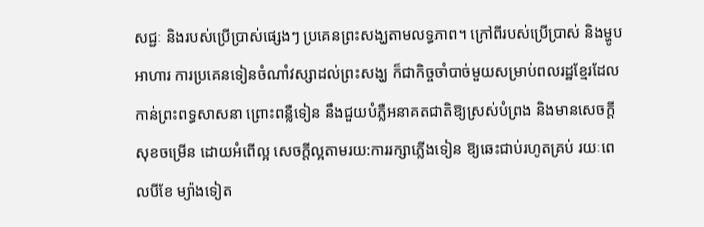សជ្ជៈ និងរបស់ប្រើប្រាស់ផ្សេងៗ ប្រគេនព្រះសង្ឃតាមលទ្ធភាព។ ក្រៅពីរបស់ប្រើប្រាស់ និងម្ហូបអាហារ ការប្រគេនទៀនចំណាំវស្សាដល់ព្រះសង្ឃ ក៏ជាកិច្ចចាំបាច់មួយសម្រាប់ពលរដ្ឋខ្មែរដែលកាន់ព្រះពទ្ធសាសនា ព្រោះពន្លឺទៀន នឹងជួយបំភ្លឺអនាគតជាតិឱ្យស្រស់បំព្រង និងមានសេចក្តីសុខចម្រើន ដោយអំពើល្អ សេចក្តីល្អតាមរយ:ការរក្សាភ្លើងទៀន ឱ្យឆេះជាប់រហូតគ្រប់ រយៈពេលបីខែ ម្យ៉ាងទៀត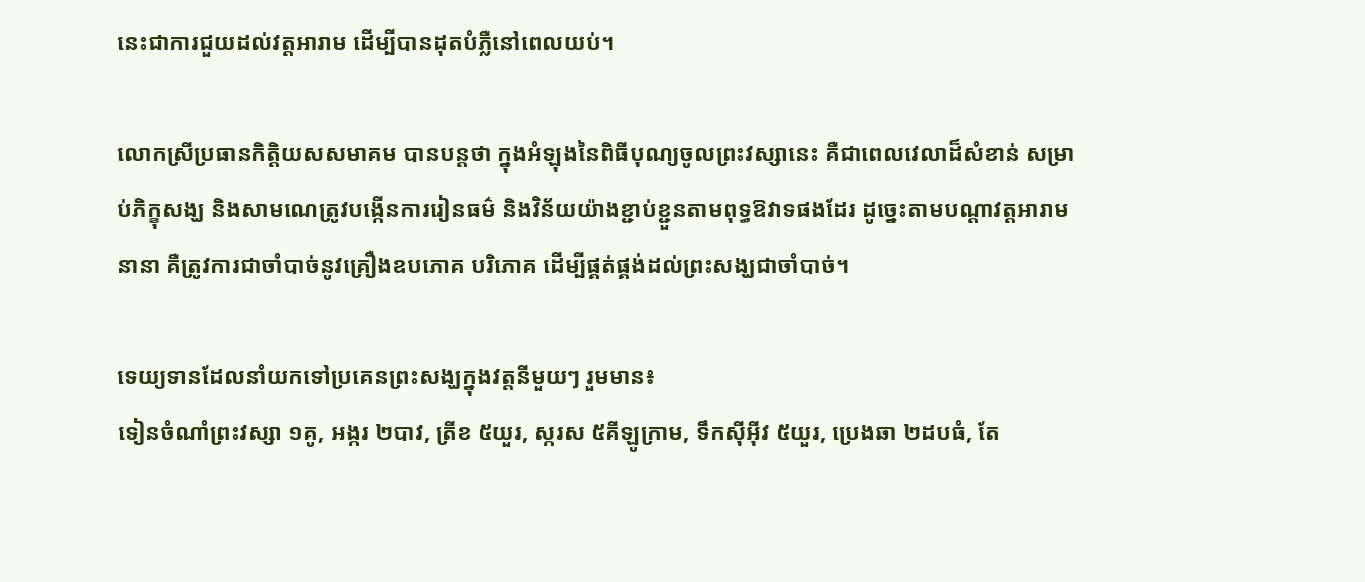នេះជាការជួយដល់វត្តអារាម ដើម្បីបានដុតបំភ្លឺនៅពេលយប់។

លោកស្រីប្រធានកិត្តិយសសមាគម បានបន្តថា ក្នុងអំឡុងនៃពិធីបុណ្យចូលព្រះវស្សានេះ គឺជាពេលវេលាដ៏សំខាន់ សម្រាប់ភិក្ខុសង្ឃ និងសាមណេត្រូវបង្កើនការរៀនធម៌ និងវិន័យយ៉ាងខ្ជាប់ខ្ជួនតាមពុទ្ធឱវាទផងដែរ ដូច្នេះតាមបណ្តាវត្តអារាមនានា គឺត្រូវការជាចាំបាច់នូវគ្រឿងឧបភោគ បរិភោគ ដើម្បីផ្គត់ផ្គង់ដល់ព្រះសង្ឃជាចាំបាច់។

ទេយ្យទានដែលនាំយកទៅប្រគេនព្រះសង្ឃក្នុងវត្តនីមួយៗ រួមមាន៖
ទៀនចំណាំព្រះវស្សា ១គូ, អង្ករ ២បាវ, ត្រីខ ៥យួរ, ស្ករស ៥គីឡូក្រាម, ទឹកស៊ីអ៊ីវ ៥យួរ, ប្រេងឆា ២ដបធំ, តែ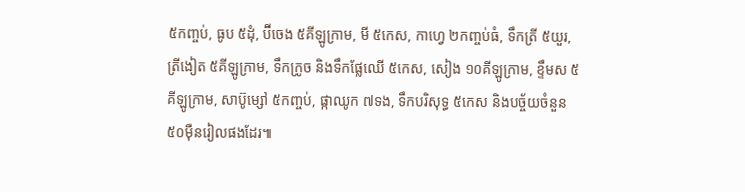៥កញ្ចប់, ធូប ៥ដុំ, ប៊ីចេង ៥គីឡូក្រាម, មី ៥កេស, កាហ្វេ ២កញ្ចប់ធំ, ទឹកត្រី ៥យួរ, ត្រីងៀត ៥គីឡូក្រាម, ទឹកក្រូច និងទឹកផ្លែឈើ ៥កេស, សៀង ១០គីឡូក្រាម, ខ្ទឹមស ៥គីឡូក្រាម, សាប៊ូម្សៅ ៥កញ្ចប់, ផ្កាឈូក ៧ទង, ទឹកបរិសុទ្ធ ៥កេស និងបច្ច័យចំនួន ៥០ម៉ឺនរៀលផងដែរ៕